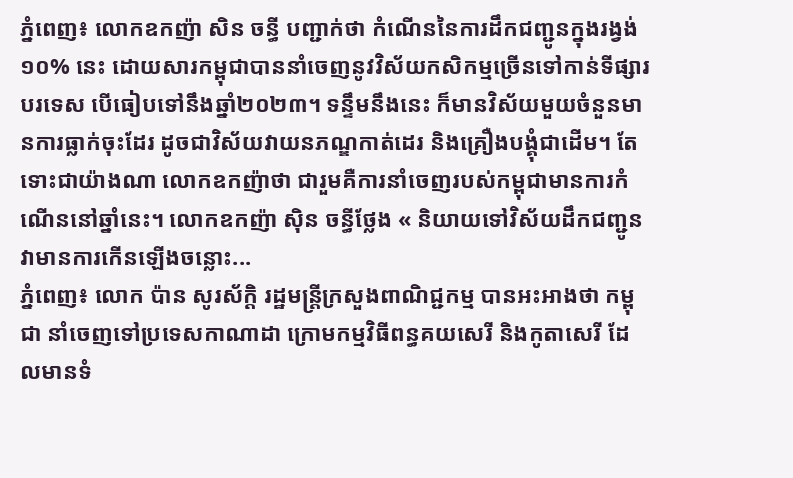ភ្នំពេញ៖ លោកឧកញ៉ា សិន ចន្ធី បញ្ជាក់ថា កំណើននៃការដឹកជញ្ជូនក្នុងរង្វង់ ១០% នេះ ដោយសារកម្ពុជាបាននាំចេញនូវវិស័យកសិកម្មច្រើនទៅកាន់ទីផ្សារបរទេស បើធៀបទៅនឹងឆ្នាំ២០២៣។ ទន្ទឹមនឹងនេះ ក៏មានវិស័យមួយចំនួនមានការធ្លាក់ចុះដែរ ដូចជាវិស័យវាយនភណ្ឌកាត់ដេរ និងគ្រឿងបង្គុំជាដើម។ តែទោះជាយ៉ាងណា លោកឧកញ៉ាថា ជារួមគឺការនាំចេញរបស់កម្ពុជាមានការកំណើននៅឆ្នាំនេះ។ លោកឧកញ៉ា ស៊ិន ចន្ធីថ្លែង « និយាយទៅវិស័យដឹកជញ្ជូនវាមានការកើនឡើងចន្លោះ...
ភ្នំពេញ៖ លោក ប៉ាន សូរស័ក្តិ រដ្ឋមន្រ្តីក្រសួងពាណិជ្ជកម្ម បានអះអាងថា កម្ពុជា នាំចេញទៅប្រទេសកាណាដា ក្រោមកម្មវិធីពន្ធគយសេរី និងកូតាសេរី ដែលមានទំ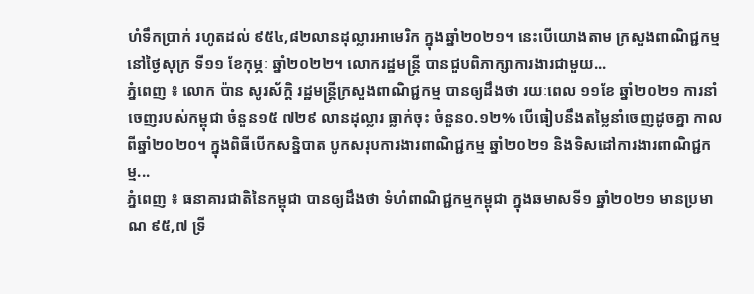ហំទឹកប្រាក់ រហូតដល់ ៩៥៤,៨២លានដុល្លារអាមេរិក ក្នុងឆ្នាំ២០២១។ នេះបើយោងតាម ក្រសួងពាណិជ្ជកម្ម នៅថ្ងៃសុក្រ ទី១១ ខែកុម្ភៈ ឆ្នាំ២០២២។ លោករដ្ឋមន្រ្តី បានជួបពិភាក្សាការងារជាមួយ...
ភ្នំពេញ ៖ លោក ប៉ាន សូរស័ក្តិ រដ្ឋមន្ត្រីក្រសួងពាណិជ្ជកម្ម បានឲ្យដឹងថា រយៈពេល ១១ខែ ឆ្នាំ២០២១ ការនាំចេញរបស់កម្ពុជា ចំនួន១៥ ៧២៩ លានដុល្លារ ធ្លាក់ចុះ ចំនួន០.១២% បើធៀបនឹងតម្លៃនាំចេញដូចគ្នា កាលពីឆ្នាំ២០២០។ ក្នុងពិធីបើកសន្និបាត បូកសរុបការងារពាណិជ្ជកម្ម ឆ្នាំ២០២១ និងទិសដៅការងារពាណិជ្ជកម្ម...
ភ្នំពេញ ៖ ធនាគារជាតិនៃកម្ពុជា បានឲ្យដឹងថា ទំហំពាណិជ្ជកម្មកម្ពុជា ក្នុងឆមាសទី១ ឆ្នាំ២០២១ មានប្រមាណ ៩៥,៧ ទ្រី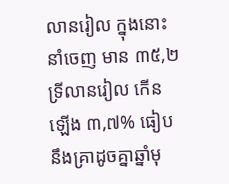លានរៀល ក្នុងនោះ នាំចេញ មាន ៣៥,២ ទ្រីលានរៀល កើនឡើង ៣,៧% ធៀបនឹងគ្រាដូចគ្នាឆ្នាំមុ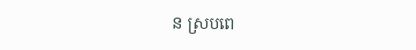ន ស្របពេ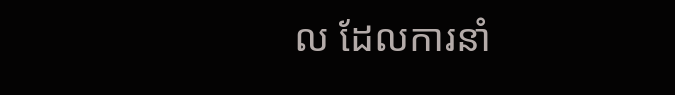ល ដែលការនាំ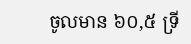ចូលមាន ៦០,៥ ទ្រី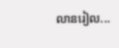លានរៀល...